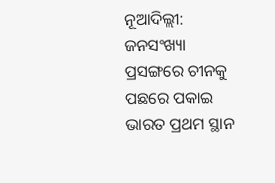ନୂଆଦିଲ୍ଲୀ: ଜନସଂଖ୍ୟା ପ୍ରସଙ୍ଗରେ ଚୀନକୁ ପଛରେ ପକାଇ ଭାରତ ପ୍ରଥମ ସ୍ଥାନ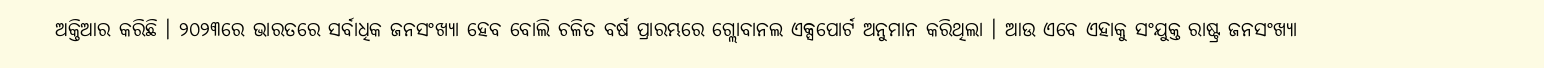ଅକ୍ତିଆର କରିଛି । ୨୦୨୩ରେ ଭାରତରେ ସର୍ବାଧିକ ଜନସଂଖ୍ୟା ହେବ ବୋଲି ଚଳିତ ବର୍ଷ ପ୍ରାରମ୍ଭରେ ଗ୍ଲୋବାନଲ ଏକ୍ସପୋର୍ଟ ଅନୁମାନ କରିଥିଲା । ଆଉ ଏବେ ଏହାକୁ ସଂଯୁକ୍ତ ରାଷ୍ଟ୍ର ଜନସଂଖ୍ୟା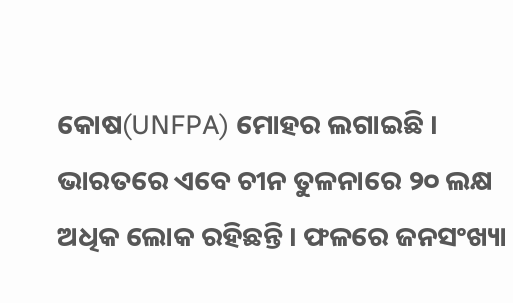କୋଷ(UNFPA) ମୋହର ଲଗାଇଛି ।
ଭାରତରେ ଏବେ ଚୀନ ତୁଳନାରେ ୨୦ ଲକ୍ଷ ଅଧିକ ଲୋକ ରହିଛନ୍ତି । ଫଳରେ ଜନସଂଖ୍ୟା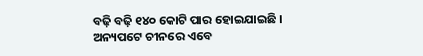ବଢ଼ି ବଢ଼ି ୧୪୦ କୋଟି ପାର ହୋଇଯାଇଛି । ଅନ୍ୟପଟେ ଚୀନରେ ଏବେ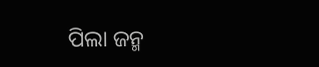ପିଲା ଜନ୍ମ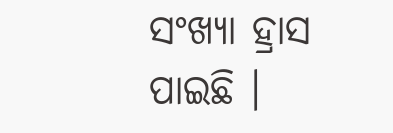ସଂଖ୍ୟା ହ୍ରାସ ପାଇଛି ।